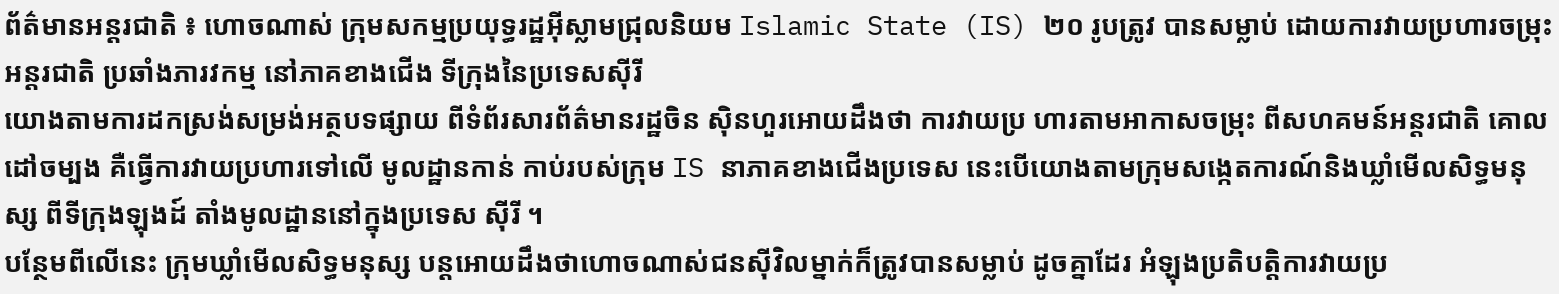ព័ត៌មានអន្តរជាតិ ៖ ហោចណាស់ ក្រុមសកម្មប្រយុទ្ធរដ្ឋអ៊ីស្លាមជ្រុលនិយម Islamic State (IS) ២០ រូបត្រូវ បានសម្លាប់ ដោយការវាយប្រហារចម្រុះអន្តរជាតិ ប្រឆាំងភារវកម្ម នៅភាគខាងជើង ទីក្រុងនៃប្រទេសស៊ីរី
យោងតាមការដកស្រង់សម្រង់អត្ថបទផ្សាយ ពីទំព័រសារព័ត៌មានរដ្ឋចិន ស៊ិនហួរអោយដឹងថា ការវាយប្រ ហារតាមអាកាសចម្រុះ ពីសហគមន៍អន្តរជាតិ គោលដៅចម្បង គឺធ្វើការវាយប្រហារទៅលើ មូលដ្ឋានកាន់ កាប់របស់ក្រុម IS នាភាគខាងជើងប្រទេស នេះបើយោងតាមក្រុមសង្កេតការណ៍និងឃ្លាំមើលសិទ្ធមនុស្ស ពីទីក្រុងឡុងដ៍ តាំងមូលដ្ឋាននៅក្នុងប្រទេស ស៊ីរី ។
បន្ថែមពីលើនេះ ក្រុមឃ្លាំមើលសិទ្ធមនុស្ស បន្តអោយដឹងថាហោចណាស់ជនស៊ីវិលម្នាក់ក៏ត្រូវបានសម្លាប់ ដូចគ្នាដែរ អំឡុងប្រតិបត្តិការវាយប្រ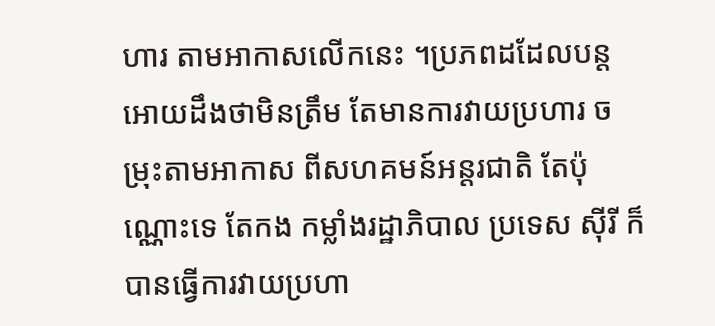ហារ តាមអាកាសលើកនេះ ។ប្រភពដដែលបន្តអោយដឹងថាមិនត្រឹម តែមានការវាយប្រហារ ចម្រុះតាមអាកាស ពីសហគមន៍អន្តរជាតិ តែប៉ុណ្ណោះទេ តែកង កម្លាំងរដ្ឋាភិបាល ប្រទេស ស៊ីរី ក៏បានធ្វើការវាយប្រហា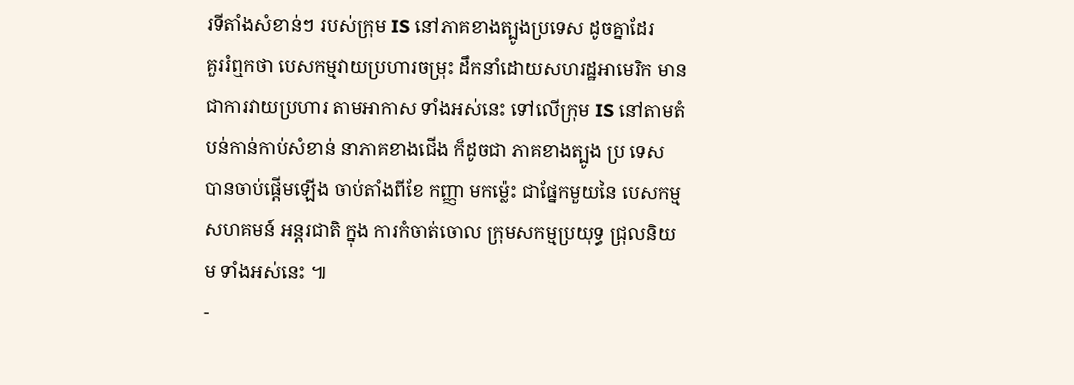រទីតាំងសំខាន់ៗ របស់ក្រុម IS នៅភាគខាងត្បូងប្រទេស ដូចគ្នាដែរ
គួររំឮកថា បេសកម្មវាយប្រហារចម្រុះ ដឹកនាំដោយសហរដ្ឋអាមេរិក មានជាការវាយប្រហារ តាមអាកាស ទាំងអស់នេះ ទៅលើក្រុម IS នៅតាមតំបន់កាន់កាប់សំខាន់ នាភាគខាងជើង ក៏ដូចជា ភាគខាងត្បូង ប្រ ទេស បានចាប់ផ្តើមឡើង ចាប់តាំងពីខែ កញ្ញា មកម្ល៉េះ ជាផ្នែកមួយនៃ បេសកម្មសហគមន៍ អន្តរជាតិ ក្នុង ការកំចាត់ចោល ក្រុមសកម្មប្រយុទ្ធ ជ្រុលនិយម ទាំងអស់នេះ ៕
-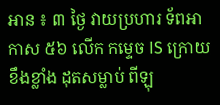អាន ៖ ៣ ថ្ងៃ វាយប្រហារ ទ័ពអាកាស ៥៦ លើក កម្ទេច IS ក្រោយខឹងខ្លាំង ដុតសម្លាប់ ពីឡុ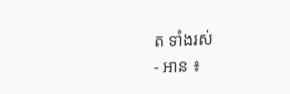ត ទាំងរស់
- អាន ៖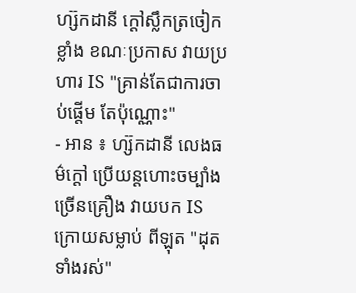ហ្ស៊កដានី ក្តៅស្លឹកត្រចៀកខ្លាំង ខណៈប្រកាស វាយប្រហារ IS "គ្រាន់តែជាការចាប់ផ្តើម តែប៉ុណ្ណោះ"
- អាន ៖ ហ្ស៊កដានី លេងធម៌ក្តៅ ប្រើយន្តហោះចម្បាំង ច្រើនគ្រឿង វាយបក IS ក្រោយសម្លាប់ ពីឡុត "ដុតទាំងរស់"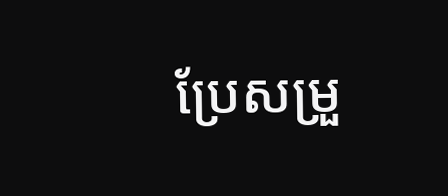ប្រែសម្រួ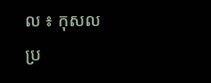ល ៖ កុសល
ប្រ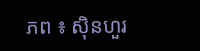ភព ៖ ស៊ិនហួរ